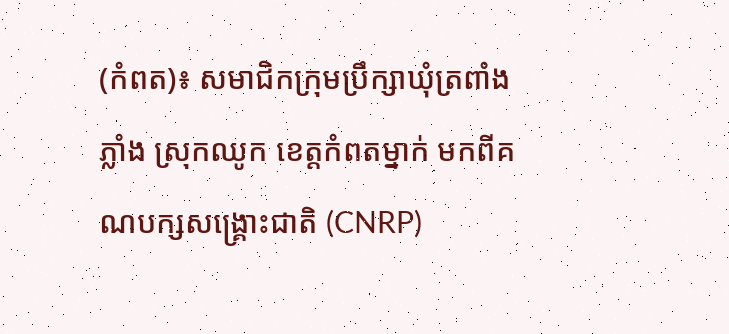(កំពត)៖ សមាជិកក្រុមប្រឹក្សាឃុំត្រពាំងភ្លាំង ស្រុកឈូក ខេត្តកំពតម្នាក់ មកពីគណបក្សសង្គ្រោះជាតិ (CNRP)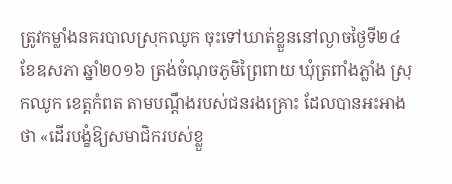ត្រូវកម្លាំងនគរបាលស្រុកឈូក ចុះទៅឃាត់ខ្លួននៅល្ងាចថ្ងៃទី២៤ ខែឧសភា ឆ្នាំ២០១៦ ត្រង់ចំណុចភូមិព្រៃពាយ ឃុំត្រពាំងភ្លាំង ស្រុកឈូក ខេត្តកំពត តាមបណ្តឹងរបស់ជនរងគ្រោះ ដែលបានអះអាងថា «ដើរបង្ខំឱ្យសមាជិករបស់ខ្លួ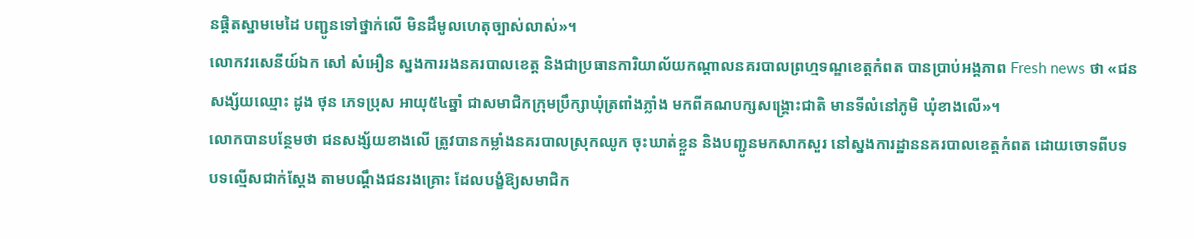នផ្តិតស្នាមមេដៃ បញ្ជូនទៅថ្នាក់លើ មិនដឹមូលហេតុច្បាស់លាស់»។
លោកវរសេនីយ៍ឯក សៅ សំអឿន ស្នងការរងនគរបាលខេត្ត និងជាប្រធានការិយាល័យកណ្តាលនគរបាលព្រហ្មទណ្ឌខេត្តកំពត បានប្រាប់អង្គភាព Fresh news ថា «ជនសង្ស័យឈ្មោះ ដូង ថុន ភេទប្រុស អាយុ៥៤ឆ្នាំ ជាសមាជិកក្រុមប្រឹក្សាឃុំត្រពាំងភ្លាំង មកពីគណបក្សសង្គ្រោះជាតិ មានទីលំនៅភូមិ ឃុំខាងលើ»។
លោកបានបន្ថែមថា ជនសង្ស័យខាងលើ ត្រូវបានកម្លាំងនគរបាលស្រុកឈូក ចុះឃាត់ខ្លួន និងបញ្ជូនមកសាកសួរ នៅស្នងការដ្ឋាននគរបាលខេត្តកំពត ដោយចោទពីបទ បទល្មើសជាក់ស្តែង តាមបណ្តឹងជនរងគ្រោះ ដែលបង្ខំឱ្យសមាជិក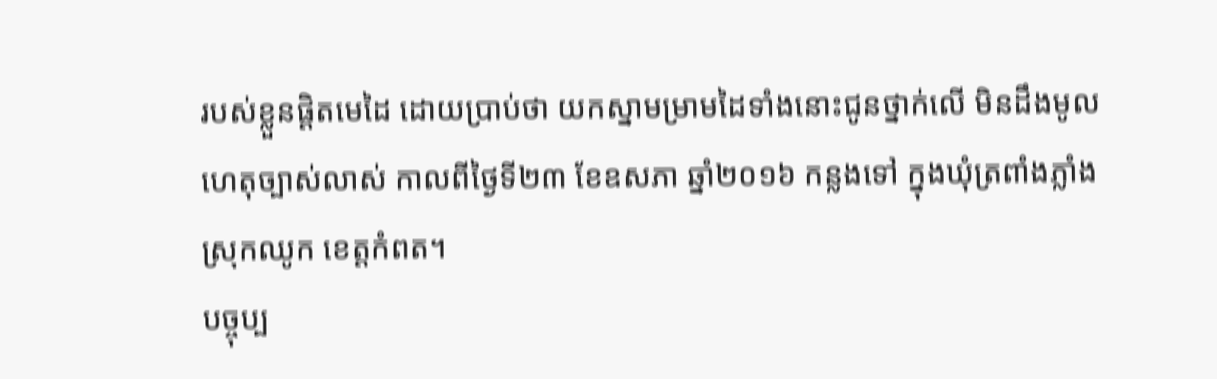របស់ខ្លួនផ្តិតមេដៃ ដោយប្រាប់ថា យកស្នាមម្រាមដៃទាំងនោះជូនថ្នាក់លើ មិនដឹងមូលហេតុច្បាស់លាស់ កាលពីថ្ងៃទី២៣ ខែឧសភា ឆ្នាំ២០១៦ កន្លងទៅ ក្នុងឃុំត្រពាំងភ្លាំង ស្រុកឈូក ខេត្តកំពត។
បច្ចុប្ប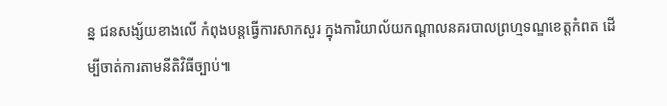ន្ន ជនសង្ស័យខាងលើ កំពុងបន្តធ្វើការសាកសួរ ក្នុងការិយាល័យកណ្តាលនគរបាលព្រហ្មទណ្ឌខេត្តកំពត ដើម្បីចាត់ការតាមនីតិវិធីច្បាប់៕